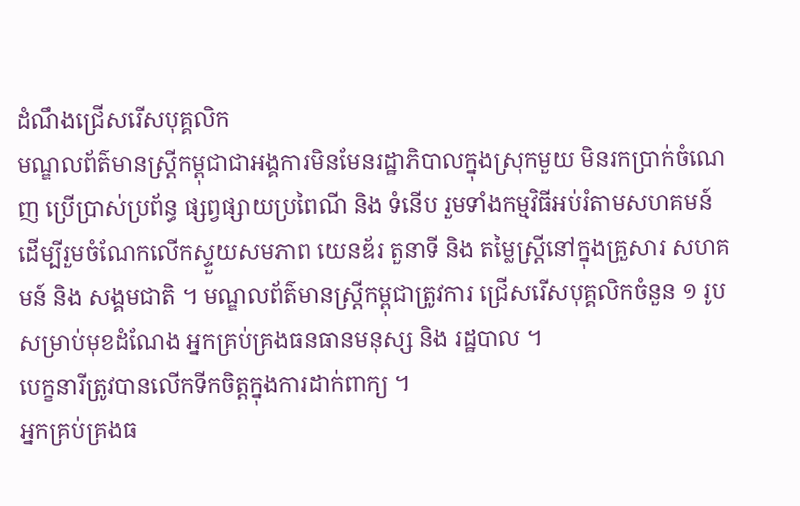ដំណឹងជ្រើសរើសបុគ្គលិក
មណ្ឌលព័ត៌មានស្រ្តីកម្ពុជាជាអង្គការមិនមែនរដ្ឋាភិបាលក្នុងស្រុកមួយ មិនរកប្រាក់ចំណេញ ប្រើប្រាស់ប្រព័ន្ធ ផ្សព្វផ្សាយប្រពៃណី និង ទំនើប រួមទាំងកម្មវិធីអប់រំតាមសហគមន៍ ដើម្បីរួមចំណែកលើកស្ទួយសមភាព យេនឌ័រ តួនាទី និង តម្លៃស្រ្តីនៅក្នុងគ្រួសារ សហគមន៍ និង សង្គមជាតិ ។ មណ្ឌលព័ត៌មានស្ត្រីកម្ពុជាត្រូវការ ជ្រើសរើសបុគ្គលិកចំនួន ១ រូប សម្រាប់មុខដំណែង អ្នកគ្រប់គ្រងធនធានមនុស្ស និង រដ្ឋបាល ។
បេក្ខនារីត្រូវបានលើកទីកចិត្តក្នុងការដាក់ពាក្យ ។
អ្នកគ្រប់គ្រងធ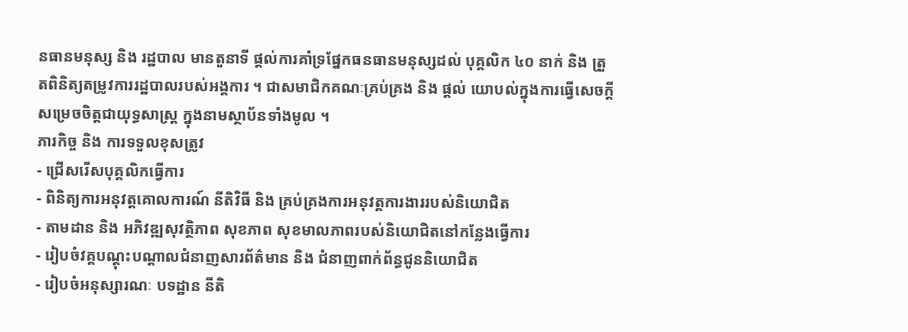នធានមនុស្ស និង រដ្ឋបាល មានតួនាទី ផ្តល់ការគាំទ្រផ្នែកធនធានមនុស្សដល់ បុគ្គលិក ៤០ នាក់ និង ត្រួតពិនិត្យតម្រូវការរដ្ឋបាលរបស់អង្គការ ។ ជាសមាជិកគណៈគ្រប់គ្រង និង ផ្តល់ យោបល់ក្នុងការធ្វើសេចក្តីសម្រេចចិត្តជាយុទ្ធសាស្រ្ត ក្នុងនាមស្ថាប័នទាំងមូល ។
ភារកិច្ច និង ការទទួលខុសត្រូវ
- ជ្រើសរើសបុគ្គលិកធ្វើការ
- ពិនិត្យការអនុវត្តគោលការណ៍ នីតិវិធី និង គ្រប់គ្រងការអនុវត្តការងាររបស់និយោជិត
- តាមដាន និង អភិវឌ្ឍសុវត្ថិភាព សុខភាព សុខមាលភាពរបស់និយោជិតនៅកន្លែងធ្វើការ
- រៀបចំវគ្គបណ្តុះបណ្តាលជំនាញសារព័ត៌មាន និង ជំនាញពាក់ព័ន្ធជូននិយោជិត
- រៀបចំអនុស្សារណៈ បទដ្ឋាន នីតិ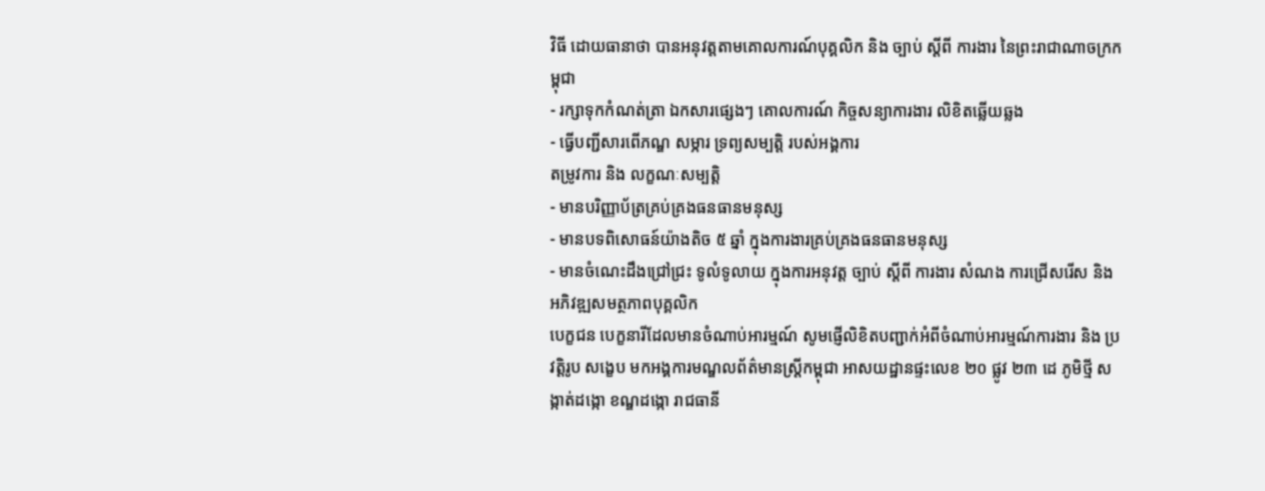វិធី ដោយធានាថា បានអនុវត្តតាមគោលការណ៍បុគ្គលិក និង ច្បាប់ ស្តីពី ការងារ នៃព្រះរាជាណាចក្រកម្ពុជា
- រក្សាទុកកំណត់ត្រា ឯកសារផ្សេងៗ គោលការណ៍ កិច្ចសន្យាការងារ លិខិតឆ្លើយឆ្លង
- ធ្វើបញ្ជីសារពើភណ្ឌ សម្ភារ ទ្រព្យសម្បត្តិ របស់អង្គការ
តម្រូវការ និង លក្ខណៈសម្បត្តិ
- មានបរិញ្ញាប័ត្រគ្រប់គ្រងធនធានមនុស្ស
- មានបទពិសោធន៍យ៉ាងតិច ៥ ឆ្នាំ ក្នុងការងារគ្រប់គ្រងធនធានមនុស្ស
- មានចំណេះដឹងជ្រៅជ្រះ ទូលំទូលាយ ក្នុងការអនុវត្ត ច្បាប់ ស្តីពី ការងារ សំណង ការជ្រើសរើស និង អភិវឌ្ឍសមត្ថភាពបុគ្គលិក
បេក្ខជន បេក្ខនារីដែលមានចំណាប់អារម្មណ៍ សូមផ្ញើលិខិតបញ្ជាក់អំពីចំណាប់អារម្មណ៍ការងារ និង ប្រវត្តិរូប សង្ខេប មកអង្គការមណ្ឌលព័ត៌មានស្រ្តីកម្ពុជា អាសយដ្ឋានផ្ទះលេខ ២០ ផ្លូវ ២៣ ដេ ភូមិថ្មី សង្កាត់ដង្កោ ខណ្ឌដង្កោ រាជធានី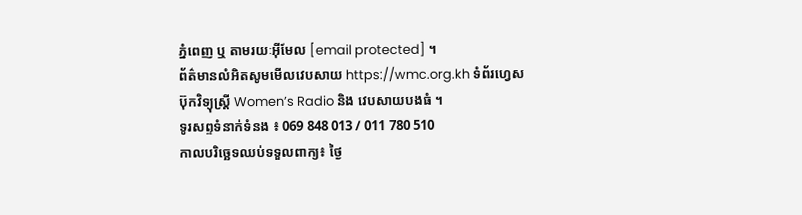ភ្នំពេញ ឬ តាមរយៈអ៊ីមែល [email protected] ។
ព័ត៌មានលំអិតសូមមើលវេបសាយ https://wmc.org.kh ទំព័រហេ្វសប៊ុកវិទ្យុស្ត្រី Women’s Radio និង វេបសាយបងធំ ។
ទូរសព្ទទំនាក់ទំនង ៖ 069 848 013 / 011 780 510
កាលបរិច្ឆេទឈប់ទទួលពាក្យ៖ ថ្ងៃ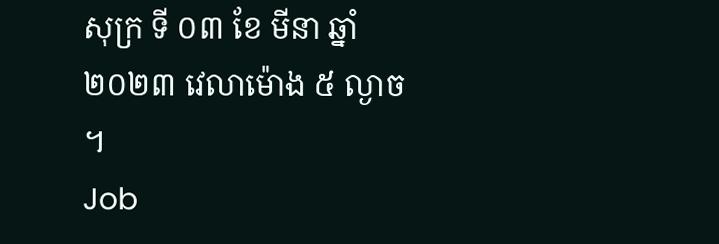សុក្រ ទី ០៣ ខែ មីនា ឆ្នាំ ២០២៣ វេលាម៉ោង ៥ ល្ងាច ។
Job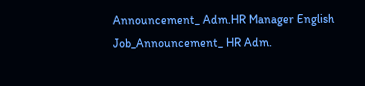Announcement_ Adm.HR Manager English
Job_Announcement_ HR Adm.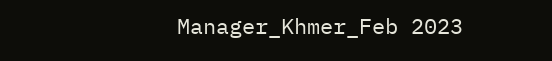Manager_Khmer_Feb 2023